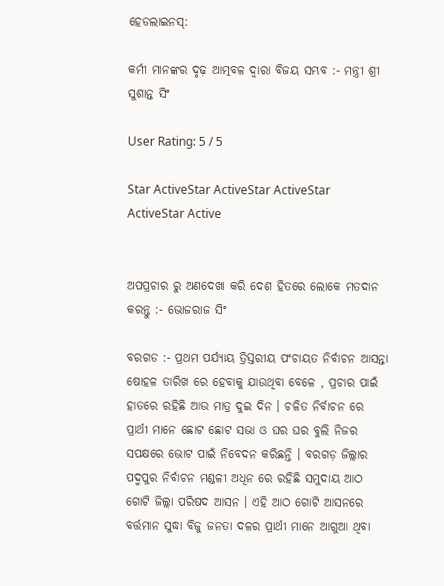ହେଡଲାଇନସ୍:

କର୍ମୀ ମାନଙ୍କର ଦୃଢ଼ ଆତ୍ମବଳ ଦ୍ୱାରା ବିଜୟ ସମ୍ଭବ :- ମନ୍ତ୍ରୀ ଶ୍ରୀ ସୁଶାନ୍ତ ସିଂ

User Rating: 5 / 5

Star ActiveStar ActiveStar ActiveStar ActiveStar Active


ଅପପ୍ରଚାର ରୁ ଅଣଦେଖା କରି ଦେଶ ହିତରେ ଲୋକେ ମତଦାନ କରନ୍ତୁ :- ଭୋଜରାଜ ସିଂ

ବରଗଡ :- ପ୍ରଥମ ପର୍ଯ୍ୟାୟ ତ୍ରିସ୍ତରୀୟ ପଂଚାୟତ ନିର୍ବାଚନ ଆସନ୍ତା ଷୋହଳ ତାରିଖ ରେ ହେବାକୁ ଯାଉଥିବା ବେଳେ , ପ୍ରଚାର ପାଇଁ ହାତରେ ରହିଛି ଆଉ ମାତ୍ର ଦୁଇ ଦିନ । ଚଳିତ ନିର୍ବାଚନ ରେ ପ୍ରାର୍ଥୀ ମାନେ ଛୋଟ ଛୋଟ ସଭା ଓ ଘର ଘର ବୁଲି ନିଜର ସପକ୍ଷରେ ଭୋଟ ପାଇଁ ନିବେଦନ କରିଛନ୍ତି । ବରଗଡ଼ ଜିଲ୍ଲାର ପଦ୍ମପୁର ନିର୍ବାଚନ ମଣ୍ଡଳୀ ଅଧିନ ରେ ରହିଛି ସମୁଦାୟ ଆଠ ଗୋଟି ଜିଲ୍ଲା ପରିଷଦ ଆସନ । ଏହି ଆଠ ଗୋଟି ଆସନରେ ବର୍ତ୍ତମାନ ସୁଦ୍ଧା ବିଜୁ ଜନତା ଦଳର ପ୍ରାର୍ଥୀ ମାନେ ଆଗୁଆ ଥିବା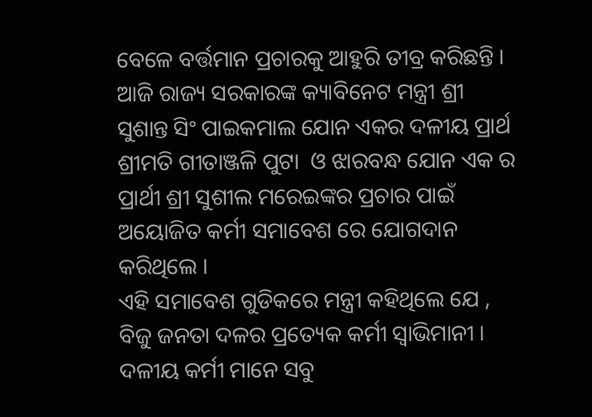ବେଳେ ବର୍ତ୍ତମାନ ପ୍ରଚାରକୁ ଆହୁରି ତୀବ୍ର କରିଛନ୍ତି । ଆଜି ରାଜ୍ୟ ସରକାରଙ୍କ କ୍ୟାବିନେଟ ମନ୍ତ୍ରୀ ଶ୍ରୀ ସୁଶାନ୍ତ ସିଂ ପାଇକମାଲ ଯୋନ ଏକର ଦଳୀୟ ପ୍ରାର୍ଥ ଶ୍ରୀମତି ଗୀତାଞ୍ଜଳି ପୁଟା  ଓ ଝାରବନ୍ଧ ଯୋନ ଏକ ର ପ୍ରାର୍ଥୀ ଶ୍ରୀ ସୁଶୀଲ ମରେଇଙ୍କର ପ୍ରଚାର ପାଇଁ ଅୟୋଜିତ କର୍ମୀ ସମାବେଶ ରେ ଯୋଗଦାନ କରିଥିଲେ ।
ଏହି ସମାବେଶ ଗୁଡିକରେ ମନ୍ତ୍ରୀ କହିଥିଲେ ଯେ , ବିଜୁ ଜନତା ଦଳର ପ୍ରତ୍ୟେକ କର୍ମୀ ସ୍ୱାଭିମାନୀ । ଦଳୀୟ କର୍ମୀ ମାନେ ସବୁ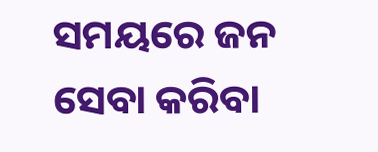ସମୟରେ ଜନ ସେବା କରିବା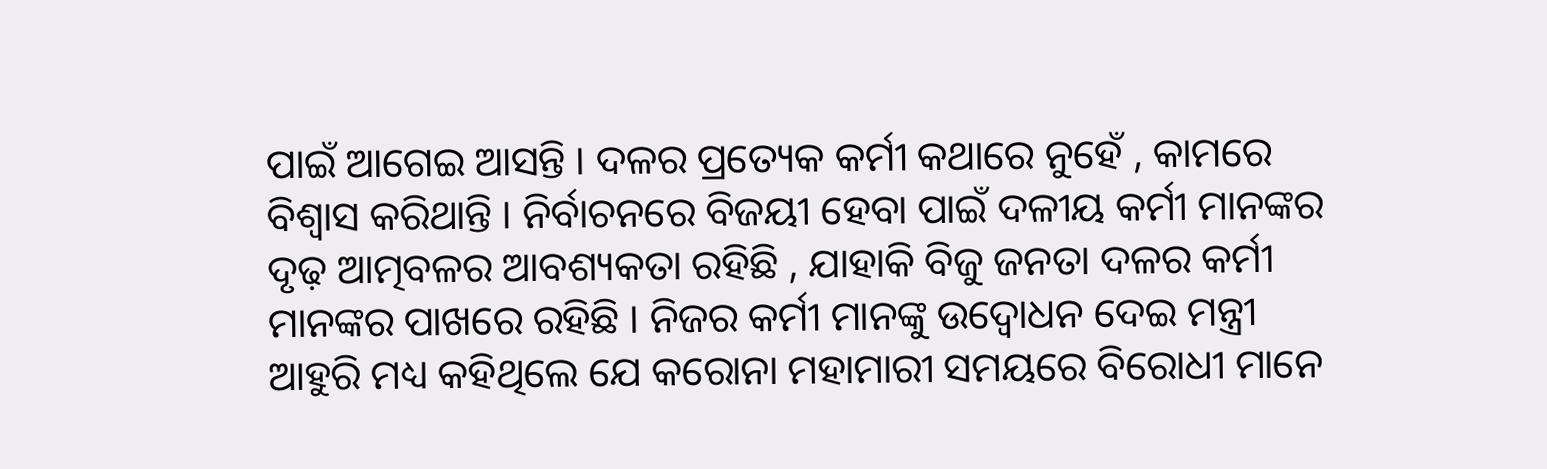ପାଇଁ ଆଗେଇ ଆସନ୍ତି । ଦଳର ପ୍ରତ୍ୟେକ କର୍ମୀ କଥାରେ ନୁହେଁ , କାମରେ ବିଶ୍ୱାସ କରିଥାନ୍ତି । ନିର୍ବାଚନରେ ବିଜୟୀ ହେବା ପାଇଁ ଦଳୀୟ କର୍ମୀ ମାନଙ୍କର ଦୃଢ଼ ଆତ୍ମବଳର ଆବଶ୍ୟକତା ରହିଛି , ଯାହାକି ବିଜୁ ଜନତା ଦଳର କର୍ମୀ ମାନଙ୍କର ପାଖରେ ରହିଛି । ନିଜର କର୍ମୀ ମାନଙ୍କୁ ଉଦ୍ବୋଧନ ଦେଇ ମନ୍ତ୍ରୀ ଆହୁରି ମଧ୍ୟ କହିଥିଲେ ଯେ କରୋନା ମହାମାରୀ ସମୟରେ ବିରୋଧୀ ମାନେ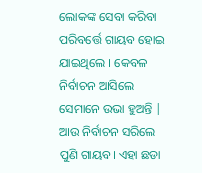ଲୋକଙ୍କ ସେବା କରିବା ପରିବର୍ତ୍ତେ ଗାୟବ ହୋଇ ଯାଇଥିଲେ । କେବଳ ନିର୍ବାଚନ ଆସିଲେ ସେମାନେ ଉଭା ହୁଅନ୍ତି | ଆଉ ନିର୍ବାଚନ ସରିଲେ ପୁଣି ଗାୟବ। ଏହା ଛଡା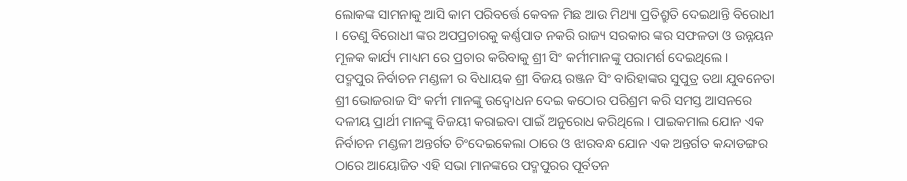ଲୋକଙ୍କ ସାମନାକୁ ଆସି କାମ ପରିବର୍ତ୍ତେ କେବଳ ମିଛ ଆଉ ମିଥ୍ୟା ପ୍ରତିଶ୍ରୁତି ଦେଇଥାନ୍ତି ବିରୋଧୀ । ତେଣୁ ବିରୋଧୀ ଙ୍କର ଅପପ୍ରଚାରକୁ କର୍ଣ୍ଣପାତ ନକରି ରାଜ୍ୟ ସରକାର ଙ୍କର ସଫଳତା ଓ ଉନ୍ନୟନ ମୂଳକ କାର୍ଯ୍ୟ ମାଧ୍ୟମ ରେ ପ୍ରଚାର କରିବାକୁ ଶ୍ରୀ ସିଂ କର୍ମୀମାନଙ୍କୁ ପରାମର୍ଶ ଦେଇଥିଲେ ।
ପଦ୍ମପୁର ନିର୍ବାଚନ ମଣ୍ଡଳୀ ର ବିଧାୟକ ଶ୍ରୀ ବିଜୟ ରଞ୍ଜନ ସିଂ ବାରିହାଙ୍କର ସୁପୁତ୍ର ତଥା ଯୁବନେତା ଶ୍ରୀ ଭୋଜରାଜ ସିଂ କର୍ମୀ ମାନଙ୍କୁ ଉଦ୍ବୋଧନ ଦେଇ କଠୋର ପରିଶ୍ରମ କରି ସମସ୍ତ ଆସନରେ ଦଳୀୟ ପ୍ରାର୍ଥୀ ମାନଙ୍କୁ ବିଜୟୀ କରାଇବା ପାଇଁ ଅନୁରୋଧ କରିଥିଲେ । ପାଇକମାଲ ଯୋନ ଏକ ନିର୍ବାଚନ ମଣ୍ଡଳୀ ଅନ୍ତର୍ଗତ ଚିଂଦେଇକେଲା ଠାରେ ଓ ଝାରବନ୍ଧ ଯୋନ ଏକ ଅନ୍ତର୍ଗତ କନ୍ଦାଡଙ୍ଗର ଠାରେ ଆୟୋଜିତ ଏହି ସଭା ମାନଙ୍କରେ ପଦ୍ମପୁରର ପୂର୍ବତନ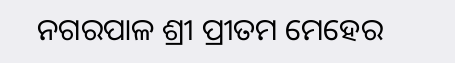ନଗରପାଳ ଶ୍ରୀ ପ୍ରୀତମ ମେହେର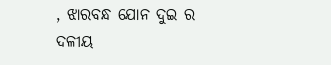, ଝାରବନ୍ଧ ଯୋନ ଦୁଇ ର ଦଳୀୟ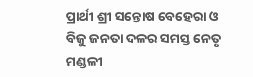ପ୍ରାର୍ଥୀ ଶ୍ରୀ ସନ୍ତୋଷ ବେହେରା ଓ ବିଜୁ ଜନତା ଦଳର ସମସ୍ତ ନେତୃ ମଣ୍ଡଳୀ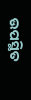ଉପସ୍ଥିତ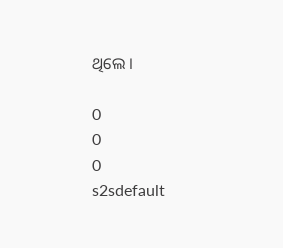ଥିଲେ ।

0
0
0
s2sdefault